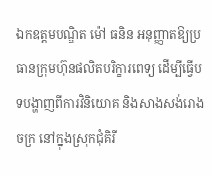ឯកឧត្ដមបណ្ឌិត ម៉ៅ ធនិន អនុញ្ញាតឱ្យប្រធានក្រុមហ៊ុនផលិតបរិក្ខារពេទ្យ ដើម្បីធ្វើបទបង្ហាញពីការវិនិយោគ និងសាងសង់រោងចក្រ នៅក្នុងស្រុកជុំគិរី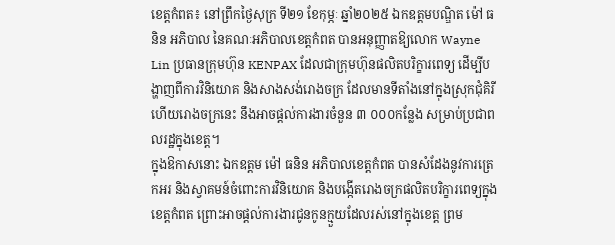ខេត្តកំពត៖ នៅព្រឹកថ្ងៃសុក្រ ទី២១ ខែកុម្ភៈ ឆ្នាំ២០២៥ ឯកឧត្ដមបណ្ឌិត ម៉ៅ ធនិន អភិបាល នៃគណៈអភិបាលខេត្តកំពត បានអនុញ្ញាតឱ្យលោក Wayne Lin ប្រធានក្រុមហ៊ុន KENPAX ដែលជាក្រុមហ៊ុនផលិតបរិក្ខារពេទ្យ ដើម្បីបង្ហាញពីការវិនិយោគ និងសាងសង់រោងចក្រ ដែលមានទីតាំងនៅក្នុងស្រុកជុំគិរី ហើយរោងចក្រនេះ នឹងអាចផ្តល់ការងារចំនួន ៣ ០០០កន្លែង សម្រាប់ប្រជាពលរដ្ឋក្នុងខេត្ត។
ក្នុងឱកាសនោះ ឯកឧត្ដម ម៉ៅ ធនិន អភិបាលខេត្តកំពត បានសំដែងនូវការត្រេកអរ និងស្វាគមន៍ចំពោះការវិនិយោគ និងបង្កើតរោងចក្រផលិតបរិក្ខារពេទ្យក្នុងខេត្តកំពត ព្រោះអាចផ្តល់ការងារជូនកូនក្មួយដែលរស់នៅក្នុងខេត្ត ព្រម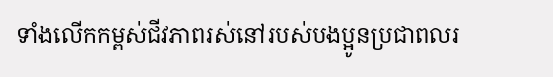ទាំងលើកកម្ពស់ជីវភាពរស់នៅរបស់បងប្អូនប្រជាពលរ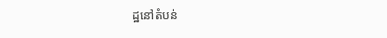ដ្ឋនៅតំបន់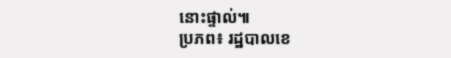នោះផ្ទាល់៕
ប្រភព៖ រដ្ឋបាលខេ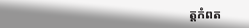ត្តកំពត